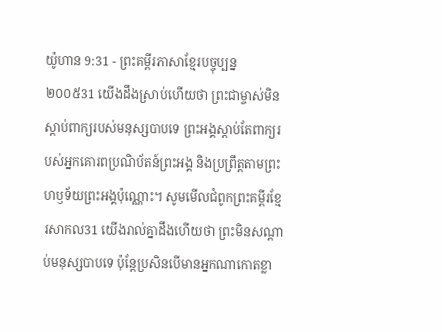យ៉ូហាន 9:31 - ព្រះគម្ពីរភាសាខ្មែរបច្ចុប្បន្ន ២០០៥31 យើងដឹងស្រាប់ហើយថា ព្រះជាម្ចាស់មិនស្ដាប់ពាក្យរបស់មនុស្សបាបទេ ព្រះអង្គស្ដាប់តែពាក្យរបស់អ្នកគោរពប្រណិប័តន៍ព្រះអង្គ និងប្រព្រឹត្តតាមព្រះហឫទ័យព្រះអង្គប៉ុណ្ណោះ។ សូមមើលជំពូកព្រះគម្ពីរខ្មែរសាកល31 យើងរាល់គ្នាដឹងហើយថា ព្រះមិនសណ្ដាប់មនុស្សបាបទេ ប៉ុន្តែប្រសិនបើមានអ្នកណាកោតខ្លា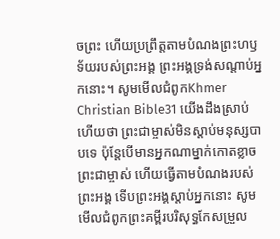ចព្រះ ហើយប្រព្រឹត្តតាមបំណងព្រះហឫទ័យរបស់ព្រះអង្គ ព្រះអង្គទ្រង់សណ្ដាប់អ្នកនោះ។ សូមមើលជំពូកKhmer Christian Bible31 យើងដឹងស្រាប់ហើយថា ព្រះជាម្ចាស់មិនស្តាប់មនុស្សបាបទេ ប៉ុន្ដែបើមានអ្នកណាម្នាក់កោតខ្លាចព្រះជាម្ចាស់ ហើយធ្វើតាមបំណងរបស់ព្រះអង្គ ទើបព្រះអង្គស្តាប់អ្នកនោះ សូមមើលជំពូកព្រះគម្ពីរបរិសុទ្ធកែសម្រួល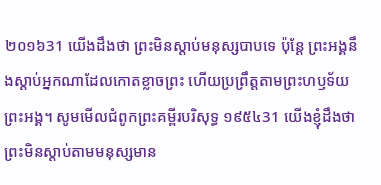២០១៦31 យើងដឹងថា ព្រះមិនស្តាប់មនុស្សបាបទេ ប៉ុន្តែ ព្រះអង្គនឹងស្តាប់អ្នកណាដែលកោតខ្លាចព្រះ ហើយប្រព្រឹត្តតាមព្រះហឫទ័យព្រះអង្គ។ សូមមើលជំពូកព្រះគម្ពីរបរិសុទ្ធ ១៩៥៤31 យើងខ្ញុំដឹងថា ព្រះមិនស្តាប់តាមមនុស្សមាន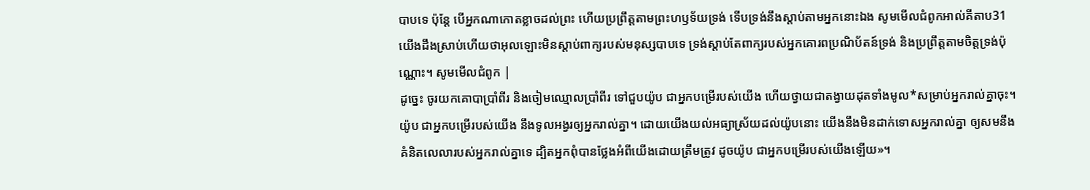បាបទេ ប៉ុន្តែ បើអ្នកណាកោតខ្លាចដល់ព្រះ ហើយប្រព្រឹត្តតាមព្រះហឫទ័យទ្រង់ ទើបទ្រង់នឹងស្តាប់តាមអ្នកនោះឯង សូមមើលជំពូកអាល់គីតាប31 យើងដឹងស្រាប់ហើយថាអុលឡោះមិនស្ដាប់ពាក្យរបស់មនុស្សបាបទេ ទ្រង់ស្ដាប់តែពាក្យរបស់អ្នកគោរពប្រណិប័តន៍ទ្រង់ និងប្រព្រឹត្ដតាមចិត្តទ្រង់ប៉ុណ្ណោះ។ សូមមើលជំពូក |
ដូច្នេះ ចូរយកគោបាប្រាំពីរ និងចៀមឈ្មោលប្រាំពីរ ទៅជួបយ៉ូប ជាអ្នកបម្រើរបស់យើង ហើយថ្វាយជាតង្វាយដុតទាំងមូល*សម្រាប់អ្នករាល់គ្នាចុះ។ យ៉ូប ជាអ្នកបម្រើរបស់យើង នឹងទូលអង្វរឲ្យអ្នករាល់គ្នា។ ដោយយើងយល់អធ្យាស្រ័យដល់យ៉ូបនោះ យើងនឹងមិនដាក់ទោសអ្នករាល់គ្នា ឲ្យសមនឹងគំនិតលេលារបស់អ្នករាល់គ្នាទេ ដ្បិតអ្នកពុំបានថ្លែងអំពីយើងដោយត្រឹមត្រូវ ដូចយ៉ូប ជាអ្នកបម្រើរបស់យើងឡើយ»។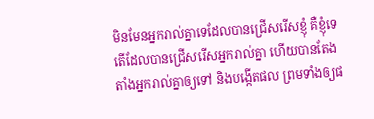មិនមែនអ្នករាល់គ្នាទេដែលបានជ្រើសរើសខ្ញុំ គឺខ្ញុំទេតើដែលបានជ្រើសរើសអ្នករាល់គ្នា ហើយបានតែងតាំងអ្នករាល់គ្នាឲ្យទៅ និងបង្កើតផល ព្រមទាំងឲ្យផ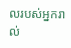លរបស់អ្នករាល់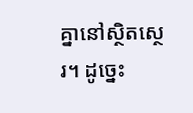គ្នានៅស្ថិតស្ថេរ។ ដូច្នេះ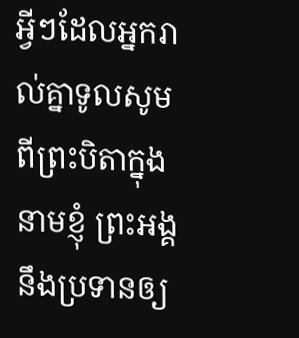អ្វីៗដែលអ្នករាល់គ្នាទូលសូមពីព្រះបិតាក្នុងនាមខ្ញុំ ព្រះអង្គនឹងប្រទានឲ្យ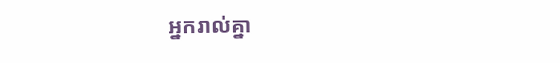អ្នករាល់គ្នា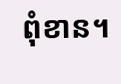ពុំខាន។